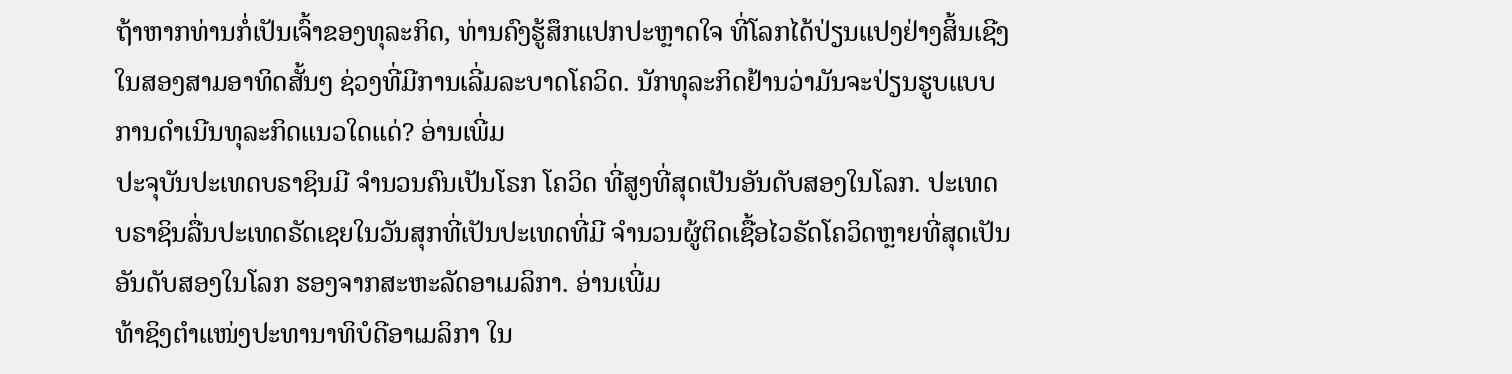ຖ້າຫາກທ່ານກໍ່ເປັນເຈົ້າຂອງທຸລະກິດ, ທ່ານຄົງຮູ້ສຶກແປກປະຫຼາດໃຈ ທີ່ໂລກໄດ້ປ່ຽນແປງຢ່າງສິ້ນເຊີງໃນສອງສາມອາທິດສັ້ນໆ ຊ່ວງທີ່ມີການເລີ່ມລະບາດໂຄວິດ. ນັກທຸລະກິດຢ້ານວ່າມັນຈະປ່ຽນຮູບແບບການດຳເນີນທຸລະກິດແນວໃດແດ່? ອ່ານເພີ່ມ
ປະຈຸບັນປະເທດບຣາຊິນມີ ຈຳນວນຄົນເປັນໂຣກ ໂຄວິດ ທີ່ສູງທີ່ສຸດເປັນອັນດັບສອງໃນໂລກ. ປະເທດບຣາຊິນລື່ນປະເທດຣັດເຊຍໃນວັນສຸກທີ່ເປັນປະເທດທີ່ມີ ຈຳນວນຜູ້ຕິດເຊື້ອໄວຣັດໂຄວິດຫຼາຍທີ່ສຸດເປັນອັນດັບສອງໃນໂລກ ຮອງຈາກສະຫະລັດອາເມລິກາ. ອ່ານເພີ່ມ
ທ້າຊິງຕຳແໜ່ງປະທານາທິບໍດີອາເມລິກາ ໃນ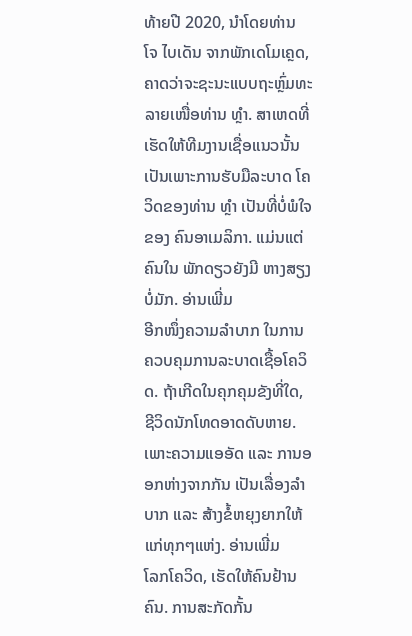ທ້າຍປີ 2020, ນຳໂດຍທ່ານ ໂຈ ໄບເດັນ ຈາກພັກເດໂມເຄຼດ, ຄາດວ່າຈະຊະນະແບບຖະຫຼົ່ມທະລາຍເໜື່ອທ່ານ ທຼໍາ. ສາເຫດທີ່ເຮັດໃຫ້ທີມງານເຊື່ອແນວນັ້ນ ເປັນເພາະການຮັບມືລະບາດ ໂຄວິດຂອງທ່ານ ທຼໍາ ເປັນທີ່ບໍ່ພໍໃຈຂອງ ຄົນອາເມລິກາ. ແມ່ນແຕ່ຄົນໃນ ພັກດຽວຍັງມີ ຫາງສຽງບໍ່ມັກ. ອ່ານເພີ່ມ
ອີກໜຶ່ງຄວາມລຳບາກ ໃນການຄວບຄຸມການລະບາດເຊື້ອໂຄວິດ. ຖ້າເກີດໃນຄຸກຄຸມຂັງທີ່ໃດ, ຊີວິດນັກໂທດອາດດັບຫາຍ. ເພາະຄວາມແອອັດ ແລະ ການອອກຫ່າງຈາກກັນ ເປັນເລື່ອງລຳບາກ ແລະ ສ້າງຂໍ້ຫຍຸງຍາກໃຫ້ແກ່ທຸກໆແຫ່ງ. ອ່ານເພີ່ມ
ໂລກໂຄວິດ, ເຮັດໃຫ້ຄົນຢ້ານຄົນ. ການສະກັດກັ້ນ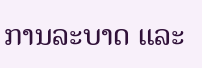ການລະບາດ ແລະ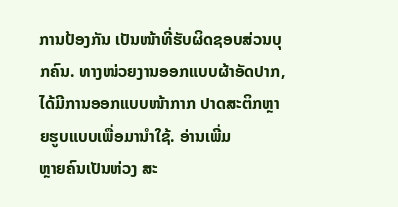ການປ້ອງກັນ ເປັນໜ້າທີ່ຮັບຜິດຊອບສ່ວນບຸກຄົນ. ທາງໜ່ວຍງານອອກແບບຜ້າອັດປາກ, ໄດ້ມີການອອກແບບໜ້າກາກ ປາດສະຕິກຫຼາຍຮູບແບບເພື່ອມານຳໃຊ້. ອ່ານເພີ່ມ
ຫຼາຍຄົນເປັນຫ່ວງ ສະ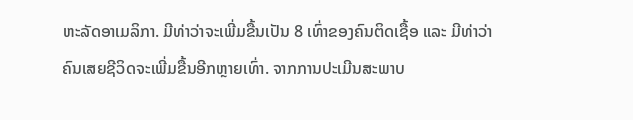ຫະລັດອາເມລິກາ. ມີທ່າວ່າຈະເພີ່ມຂື້ນເປັນ 8 ເທົ່າຂອງຄົນຕິດເຊື້ອ ແລະ ມີທ່າວ່າຄົນເສຍຊີວິດຈະເພີ່ມຂື້ນອີກຫຼາຍເທົ່າ. ຈາກການປະເມີນສະພາບ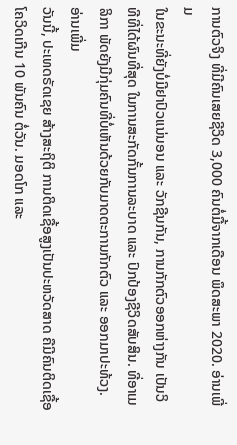ການຕົວຈິງ ທີ່ມີຄົນເສຍຊີວິດ 3,000 ຄົນຕໍ່ມື້ຈາກເດືອນ ພຶດສະພາ 2020. ອ່ານເພີ່ມ
ໃນຂະນະທີ່ຍັງບໍ່ມີຢາປົວແນ່ນອນ ແລະ ວັກຊີນກັນ, ການກັກຕົວອອກຫ່າງກັນ ເປັນວິທີທີ່ໄດ້ຜົນທີ່ສຸດ ໃນການສະກັດກັ້ນການລະບາດ ແລະ ປົກປ້ອງຊີວິດສັບສິນ. ທີ່ອາເມລິກາ ພັດຍັງມີກຸ່ມຄົນທີ່ບໍ່ເຫັນດ້ວຍກັບມາດຕະການກັກຕົວ ແລະ ອອກມາປະທ້ວງ. ອ່ານເພີ່ມ
ວັນນີ້, ປະເທດຣັດເຊຍ ສ້າງສະຖິຕິ ການຕິດເຊື້ອສູງເປັນປະຫວັດສາດ ຄືມີຄົນຕິດເຊື້ອໂຄວິດເກີນ 10 ພັນຄົນ ຕໍ່ວັນ. ມອດໂກ ແລະ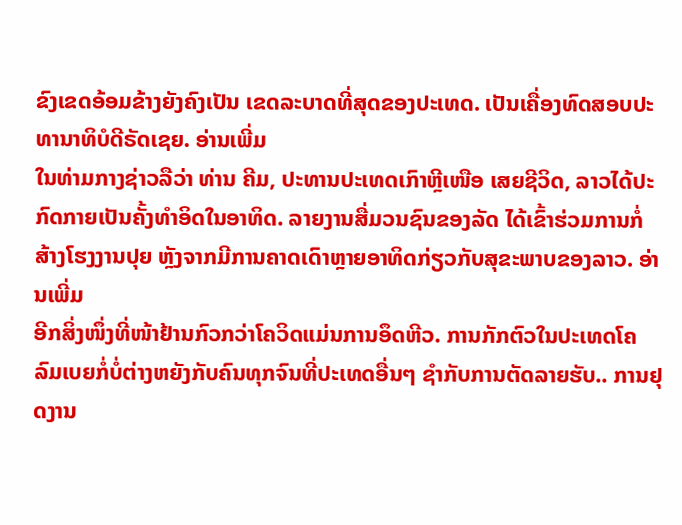ຂົງເຂດອ້ອມຂ້າງຍັງຄົງເປັນ ເຂດລະບາດທີ່ສຸດຂອງປະເທດ. ເປັນເຄື່ອງທົດສອບປະທານາທິບໍດີຣັດເຊຍ. ອ່ານເພີ່ມ
ໃນທ່າມກາງຊ່າວລືວ່າ ທ່ານ ຄີມ, ປະທານປະເທດເກົາຫຼີເໜືອ ເສຍຊີວິດ, ລາວໄດ້ປະກົດກາຍເປັນຄັ້ງທຳອິດໃນອາທິດ. ລາຍງານສື່ມວນຊົນຂອງລັດ ໄດ້ເຂົ້າຮ່ວມການກໍ່ສ້າງໂຮງງານປຸຍ ຫຼັງຈາກມີການຄາດເດົາຫຼາຍອາທິດກ່ຽວກັບສຸຂະພາບຂອງລາວ. ອ່ານເພີ່ມ
ອີກສິ່ງໜຶ່ງທີ່ໜ້າຢ້ານກົວກວ່າໂຄວິດແມ່ນການອຶດຫີວ. ການກັກຕົວໃນປະເທດໂຄລົມເບຍກໍ່ບໍ່ຕ່າງຫຍັງກັບຄົນທຸກຈົນທີ່ປະເທດອື່ນໆ ຊຳກັບການຕັດລາຍຮັບ.. ການຢຸດງານ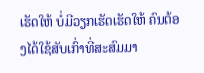ເຮັດໃຫ້ ບໍ່ມີວຽກເຮັດເຮັດໃຫ້ ຄົນຕ້ອງໄດ້ໃຊ້ສັບເກົ່າທີ່ສະສົມມາ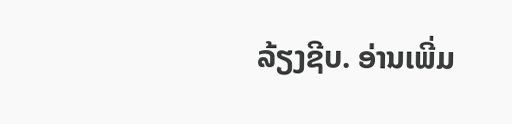ລ້ຽງຊີບ. ອ່ານເພີ່ມ